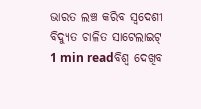ଭାରତ ଲଞ୍ଚ କରିବ ସ୍ୱଦେଶୀ ବିଦ୍ୟୁତ ଚାଳିତ ସାଟେଲାଇଟ୍
1 min readବିଶ୍ୱ ଦେଖିବ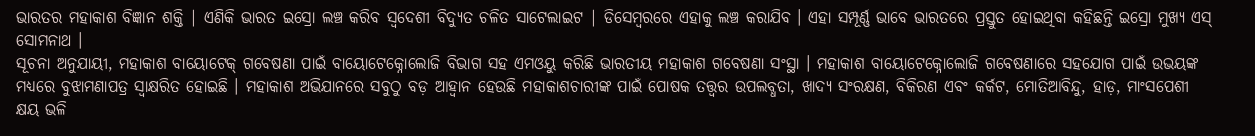ଭାରତର ମହାକାଶ ବିଜ୍ଞାନ ଶକ୍ତି | ଏଣିକି ଭାରତ ଇସ୍ରୋ ଲଞ୍ଚ କରିବ ସ୍ବଦେଶୀ ବିଦ୍ୟୁତ ଚଳିତ ସାଟେଲାଇଟ | ଡିସେମ୍ବରରେ ଏହାକୁ ଲଞ୍ଚ କରାଯିବ । ଏହା ସମ୍ପୂର୍ଣ୍ଣ ଭାବେ ଭାରତରେ ପ୍ରସ୍ତୁତ ହୋଇଥିବା କହିଛନ୍ତି ଇସ୍ରୋ ମୁଖ୍ୟ ଏସ୍ ସୋମନାଥ ।
ସୂଚନା ଅନୁଯାୟୀ, ମହାକାଶ ବାୟୋଟେକ୍ ଗବେଷଣା ପାଇଁ ବାୟୋଟେକ୍ନୋଲୋଜି ବିଭାଗ ସହ ଏମଓୟୁ କରିଛି ଭାରତୀୟ ମହାକାଶ ଗବେଷଣା ସଂସ୍ଥା । ମହାକାଶ ବାୟୋଟେକ୍ନୋଲୋଜି ଗବେଷଣାରେ ସହଯୋଗ ପାଇଁ ଉଭୟଙ୍କ ମଧ୍ୟରେ ବୁଝାମଣାପତ୍ର ସ୍ୱାକ୍ଷରିତ ହୋଇଛି । ମହାକାଶ ଅଭିଯାନରେ ସବୁଠୁ ବଡ଼ ଆହ୍ୱାନ ହେଉଛି ମହାକାଶଚାରୀଙ୍କ ପାଇଁ ପୋଷକ ତତ୍ତ୍ୱର ଉପଲବ୍ଧତା, ଖାଦ୍ୟ ସଂରକ୍ଷଣ, ବିକିରଣ ଏବଂ କର୍କଟ, ମୋତିଆବିନ୍ଦୁ, ହାଡ଼, ମାଂସପେଶୀ କ୍ଷୟ ଭଳି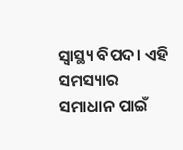ସ୍ୱାସ୍ଥ୍ୟ ବିପଦ। ଏହି ସମସ୍ୟାର ସମାଧାନ ପାଇଁ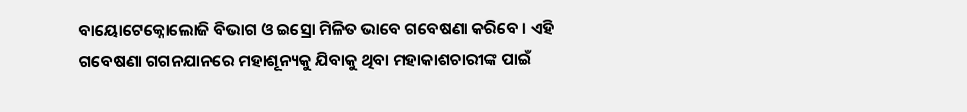ବାୟୋଟେକ୍ନୋଲୋଜି ବିଭାଗ ଓ ଇସ୍ରୋ ମିଳିତ ଭାବେ ଗବେଷଣା କରିବେ । ଏହି ଗବେଷଣା ଗଗନଯାନରେ ମହାଶୂନ୍ୟକୁ ଯିବାକୁ ଥିବା ମହାକାଶଚାରୀଙ୍କ ପାଇଁ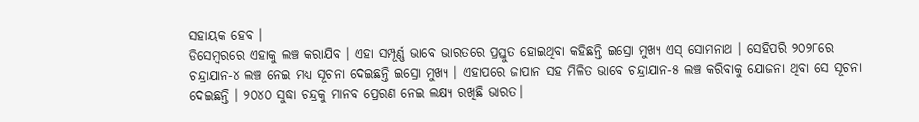ସହାୟକ ହେବ ।
ଡିସେମ୍ବରରେ ଏହାକୁ ଲଞ୍ଚ କରାଯିବ । ଏହା ସମ୍ପୂର୍ଣ୍ଣ ଭାବେ ଭାରତରେ ପ୍ରସ୍ତୁତ ହୋଇଥିବା କହିଛନ୍ତି ଇସ୍ରୋ ମୁଖ୍ୟ ଏସ୍ ସୋମନାଥ । ସେହିପରି ୨୦୨୮ରେ ଚନ୍ଦ୍ରାଯାନ-୪ ଲଞ୍ଚ ନେଇ ମଧ୍ୟ ସୂଚନା ଦେଇଛନ୍ତି ଇସ୍ରୋ ମୁଖ୍ୟ । ଏହାପରେ ଜାପାନ ସହ ମିଳିତ ଭାବେ ଚନ୍ଦ୍ରାଯାନ-୫ ଲଞ୍ଚ କରିବାକୁ ଯୋଜନା ଥିବା ସେ ସୂଚନା ଦେଇଛନ୍ତି । ୨୦୪୦ ସୁଦ୍ଧା ଚନ୍ଦ୍ରକୁ ମାନବ ପ୍ରେରଣ ନେଇ ଲକ୍ଷ୍ୟ ରଖିଛି ଭାରତ।